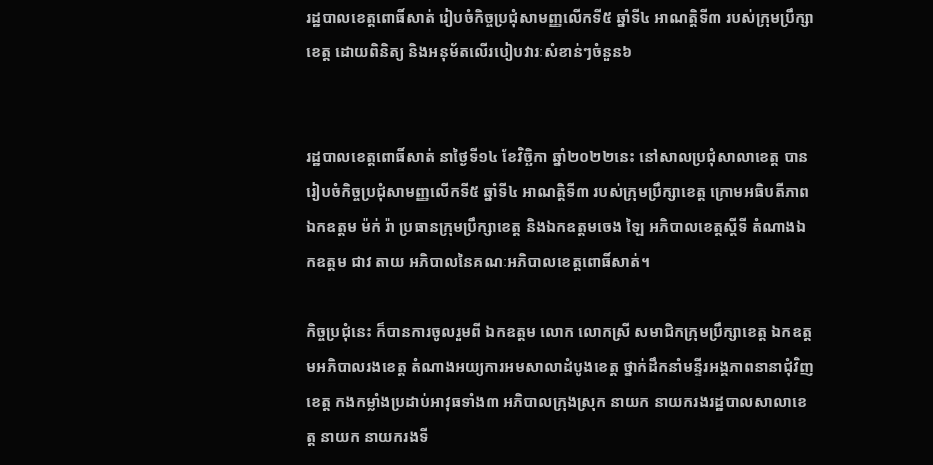រដ្ឋបាលខេត្តពោធិ៍សាត់ រៀបចំកិច្ចប្រជុំសាមញ្ញលើកទី៥ ឆ្នាំទី៤ អាណត្តិទី៣ របស់ក្រុមប្រឹក្សាខេត្ត ដោយពិនិត្យ និងអនុម័តលើរបៀបវារៈសំខាន់ៗចំនួន៦


រដ្ឋបាលខេត្តពោធិ៍សាត់ នាថ្ងៃទី១៤ ខែវិច្ឆិកា ឆ្នាំ២០២២នេះ នៅសាលប្រជុំសាលាខេត្ត បានរៀបចំកិច្ចប្រជុំសាមញ្ញលើកទី៥ ឆ្នាំទី៤ អាណត្តិទី៣ របស់ក្រុមប្រឹក្សាខេត្ត ក្រោមអធិបតីភាព ឯកឧត្តម ម៉ក់ រ៉ា ប្រធានក្រុមប្រឹក្សាខេត្ត និងឯកឧត្តមចេង ឡៃ អភិបាលខេត្តស្តីទី តំណាងឯកឧត្តម ជាវ តាយ អភិបាលនៃគណៈអភិបាលខេត្តពោធិ៍សាត់។

កិច្ចប្រជុំនេះ ក៏បានការចូលរួមពី ឯកឧត្តម លោក លោកស្រី សមាជិកក្រុមប្រឹក្សាខេត្ត ឯកឧត្តមអភិបាលរងខេត្ត តំណាងអយ្យការអមសាលាដំបូងខេត្ត ថ្នាក់ដឹកនាំមន្ទីរអង្គភាពនានាជុំវិញខេត្ត កងកម្លាំងប្រដាប់អាវុធទាំង៣ អភិបាលក្រុងស្រុក នាយក នាយករងរដ្ឋបាលសាលាខេត្ត នាយក នាយករងទី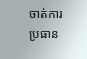ចាត់ការ ប្រធាន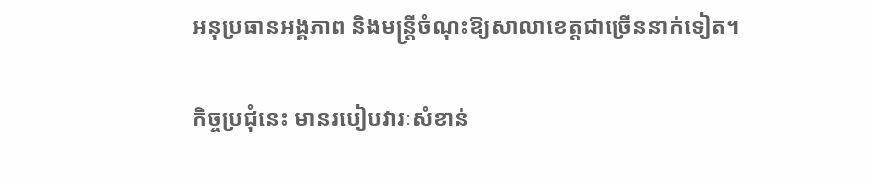អនុប្រធានអង្គភាព និងមន្ត្រីចំណុះឱ្យសាលាខេត្តជាច្រើននាក់ទៀត។

កិច្ចប្រជុំនេះ មានរបៀបវារៈសំខាន់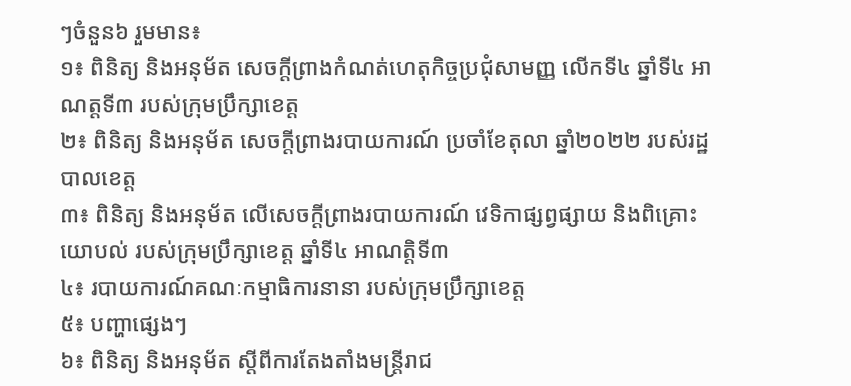ៗចំនួន៦ រួមមាន៖
១៖ ពិនិត្យ និងអនុម័ត សេចក្តីព្រាងកំណត់ហេតុកិច្ចប្រជុំសាមញ្ញ លើកទី៤ ឆ្នាំទី៤ អាណត្តទី៣ របស់ក្រុមប្រឹក្សាខេត្ត
២៖ ពិនិត្យ និងអនុម័ត សេចក្តីព្រាងរបាយការណ៍ ប្រចាំខែតុលា ឆ្នាំ២០២២ របស់រដ្ឋបាលខេត្ត
៣៖ ពិនិត្យ និងអនុម័ត លើសេចក្តីព្រាងរបាយការណ៍ វេទិកាផ្សព្វផ្សាយ និងពិគ្រោះយោបល់ របស់ក្រុមប្រឹក្សាខេត្ត ឆ្នាំទី៤ អាណត្តិទី៣
៤៖ របាយការណ៍គណៈកម្មាធិការនានា របស់ក្រុមប្រឹក្សាខេត្ត
៥៖ បញ្ហាផ្សេងៗ
៦៖ ពិនិត្យ និងអនុម័ត ស្តីពីការតែងតាំងមន្ត្រីរាជ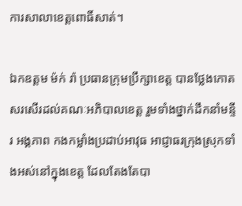ការសាលាខេត្តពោធិ៍សាត់។

ឯកឧត្តម ម៉ក់ រ៉ា ប្រធានក្រុមប្រឹក្សាខេត្ត បានថ្លែងកោតសរសើរដល់គណៈអភិបាលខេត្ត រួមទាំងថ្នាក់ដឹកនាំមន្ទីរ អង្គភាព កងកម្លាំងប្រដាប់អាវុធ អាជ្ញាធរក្រុងស្រុកទាំងអស់នៅក្នុងខេត្ត ដែលតែងតែបា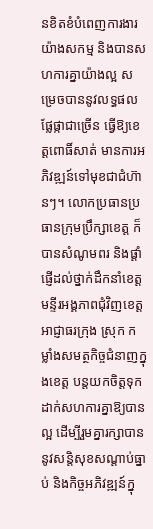នខិតខំបំពេញការងារយ៉ាងសកម្ម និងបានសហការគ្នាយ៉ាងល្អ សម្រេចបាននូវលទ្ធផលផ្លែផ្កាជាច្រើន ធ្វើឱ្យខេត្តពោធិ៍សាត់ មានការអភិវឌ្ឍន៍ទៅមុខជាជំហ៊ានៗ។ លោកប្រធានប្រធានក្រុមប្រឹក្សាខេត្ត ក៏បានសំណូមពរ និងផ្ដាំផ្ញើដល់ថ្នាក់ដឹកនាំខេត្ត មន្ទីរអង្គភាពជុំវិញខេត្ត អាជ្ញាធរក្រុង ស្រុក កម្លាំងសមត្ថកិច្ចជំនាញក្នុងខេត្ត បន្តយកចិត្តទុកដាក់សហការគ្នាឱ្យបានល្អ ដើម្បីរួមគ្នារក្សាបាននូវសន្តិសុខសណ្ដាប់ធ្នាប់ និងកិច្ចអភិវឌ្ឍន៍ក្នុ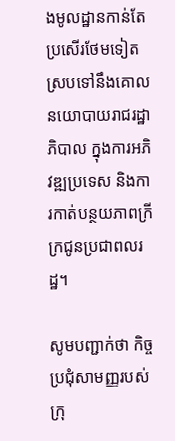ងមូលដ្ឋានកាន់តែប្រសើរថែមទៀត ស្របទៅនឹងគោលនយោបាយរាជរដ្ឋាភិបាល ក្នុងការអភិវឌ្ឍប្រទេស និងការកាត់បន្ថយភាពក្រីក្រជូនប្រជាពលរដ្ឋ។

សូមបញ្ជាក់ថា កិច្ចប្រជុំសាមញ្ញរបស់ក្រុ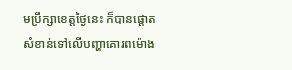មប្រឹក្សាខេត្តថ្ងៃនេះ ក៏បានផ្ដោតសំខាន់ទៅលើបញ្ហាគោរពម៉ោង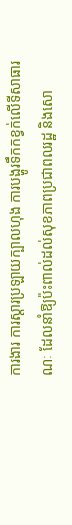ការងារ ការស្ដារប្រឡាយក្បាលហុង ការបង្ហូរទឹកកខ្វក់លើទីសាធារណៈ ដែលនាំឱ្យប៉ះពាល់ដល់សុខភាពប្រជាពលរដ្ឋ និងសោ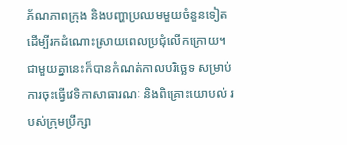ភ័ណភាពក្រុង និងបញ្ហាប្រឈមមួយចំនួនទៀត ដើម្បីរកដំណោះស្រាយពេលប្រជុំលើកក្រោយ។ ជាមួយគ្នានេះក៏បានកំណត់កាលបរិច្ឆេទ សម្រាប់ការចុះធ្វើវេទិកាសាធារណៈ និងពិគ្រោះយោបល់ របស់ក្រុមប្រឹក្សា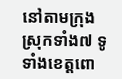នៅតាមក្រុងស្រុកទាំង៧ ទូទាំងខេត្តពោ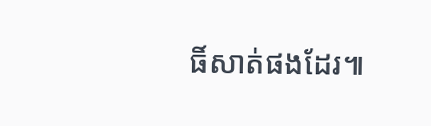ធិ៍សាត់ផងដែរ៕